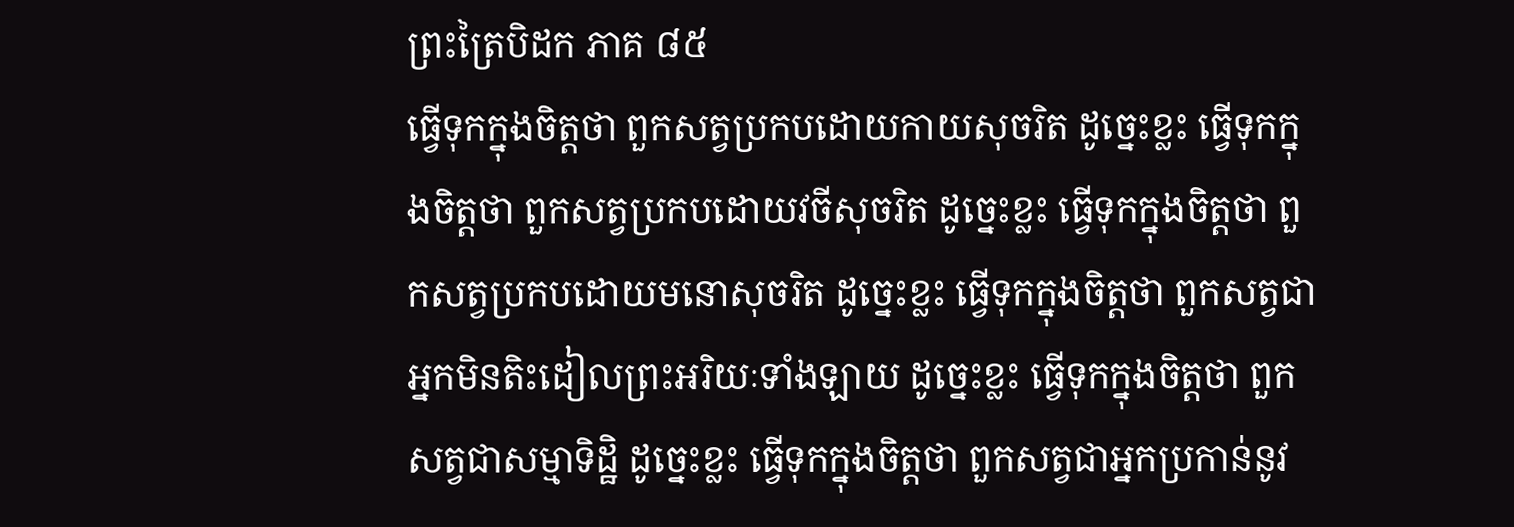ព្រះត្រៃបិដក ភាគ ៨៥
ធើ្វទុកក្នុងចិត្តថា ពួកសត្វប្រកបដោយកាយសុចរិត ដូច្នេះខ្លះ ធើ្វទុកក្នុងចិត្តថា ពួកសត្វប្រកបដោយវចីសុចរិត ដូច្នេះខ្លះ ធើ្វទុកក្នុងចិត្តថា ពួកសត្វប្រកបដោយមនោសុចរិត ដូច្នេះខ្លះ ធើ្វទុកក្នុងចិត្តថា ពួកសត្វជាអ្នកមិនតិះដៀលព្រះអរិយៈទាំងឡាយ ដូច្នេះខ្លះ ធើ្វទុកក្នុងចិត្តថា ពួកសត្វជាសម្មាទិដ្ឋិ ដូច្នេះខ្លះ ធ្វើទុកក្នុងចិត្តថា ពួកសត្វជាអ្នកប្រកាន់នូវ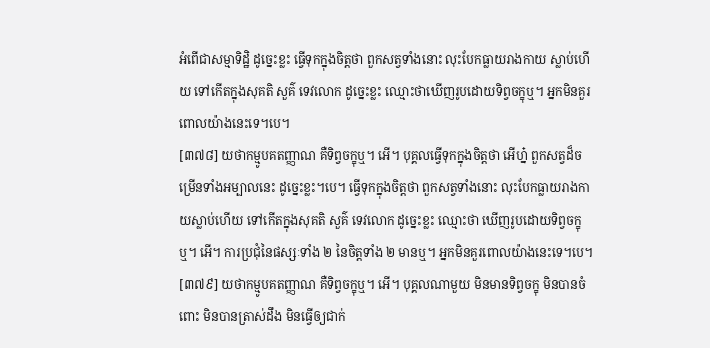អំពើជាសម្មាទិដ្ឋិ ដូច្នេះខ្លះ ធើ្វទុកក្នុងចិត្តថា ពួកសត្វទាំងនោះ លុះបែកធ្លាយរាងកាយ ស្លាប់ហើយ ទៅកើតក្នុងសុគតិ សួគ៌ ទេវលោក ដូច្នេះខ្លះ ឈ្មោះថាឃើញរូបដោយទិព្វចក្ខុឬ។ អ្នកមិនគួរពោលយ៉ាងនេះទេ។បេ។
[៣៧៨] យថាកម្មូបគតញ្ញាណ គឺទិព្វចក្ខុឬ។ អើ។ បុគ្គលធើ្វទុកក្នុងចិត្តថា អើហ្ន៎ ពួកសត្វដ៏ចម្រើនទាំងអម្បាលនេះ ដូច្នេះខ្លះ។បេ។ ធើ្វទុកក្នុងចិត្តថា ពួកសត្វទាំងនោះ លុះបែកធ្លាយរាងកាយស្លាប់ហើយ ទៅកើតក្នុងសុគតិ សួគ៌ ទេវលោក ដូច្នេះខ្លះ ឈ្មោះថា ឃើញរូបដោយទិព្វចក្ខុឬ។ អើ។ ការប្រជុំនៃផស្សៈទាំង ២ នៃចិត្តទាំង ២ មានឬ។ អ្នកមិនគួរពោលយ៉ាងនេះទេ។បេ។
[៣៧៩] យថាកម្មូបគតញ្ញាណ គឺទិព្វចក្ខុឬ។ អើ។ បុគ្គលណាមួយ មិនមានទិព្វចក្ខុ មិនបានចំពោះ មិនបានត្រាស់ដឹង មិនធើ្វឲ្យជាក់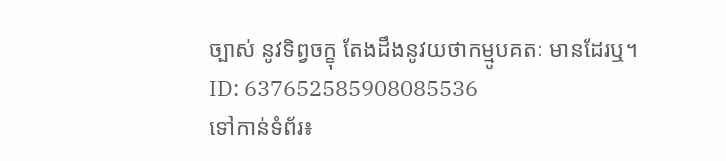ច្បាស់ នូវទិព្វចក្ខុ តែងដឹងនូវយថាកម្មូបគតៈ មានដែរឬ។
ID: 637652585908085536
ទៅកាន់ទំព័រ៖